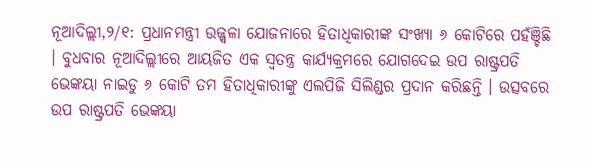ନୂଆଦିଲ୍ଲୀ,୨/୧: ପ୍ରଧାନମନ୍ତ୍ରୀ ଉଜ୍ଜ୍ୱଳା ଯୋଜନାରେ ହିତାଧିକାରୀଙ୍କ ସଂଖ୍ୟା ୬ କୋଟିରେ ପହଁଞ୍ଚିଛି । ବୁଧବାର ନୂଆଦିଲ୍ଲୀରେ ଆୟଜିତ ଏକ ସ୍ୱତନ୍ତ୍ର କାର୍ଯ୍ୟକ୍ରମରେ ଯୋଗଦେଇ ଉପ ରାଷ୍ଟ୍ରପତି ଭେଙ୍କୟା ନାଇଡୁ ୬ କୋଟି ତମ ହିତାଧିକାରୀଙ୍କୁ ଏଲପିଜି ସିଲିଣ୍ଡର ପ୍ରଦାନ କରିଛନ୍ତି । ଉତ୍ସବରେ ଉପ ରାଷ୍ଟ୍ରପତି ଭେଙ୍କୟା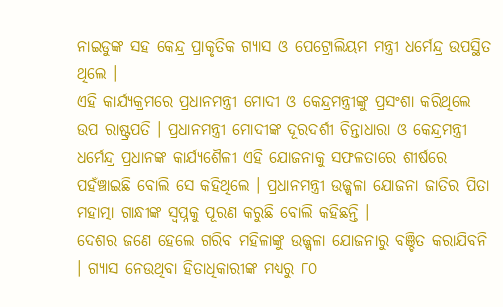ନାଇଡୁଙ୍କ ସହ କେନ୍ଦ୍ର ପ୍ରାକୃତିକ ଗ୍ୟାସ ଓ ପେଟ୍ରୋଲିୟମ ମନ୍ତ୍ରୀ ଧର୍ମେନ୍ଦ୍ର ଉପସ୍ଥିତ ଥିଲେ ।
ଏହି କାର୍ଯ୍ୟକ୍ରମରେ ପ୍ରଧାନମନ୍ତ୍ରୀ ମୋଦୀ ଓ କେନ୍ଦ୍ରମନ୍ତ୍ରୀଙ୍କୁ ପ୍ରସଂଶା କରିଥିଲେ ଉପ ରାଷ୍ଟ୍ରପତି । ପ୍ରଧାନମନ୍ତ୍ରୀ ମୋଦୀଙ୍କ ଦୂରଦର୍ଶୀ ଚିନ୍ତାଧାରା ଓ କେନ୍ଦ୍ରମନ୍ତ୍ରୀ ଧର୍ମେନ୍ଦ୍ର ପ୍ରଧାନଙ୍କ କାର୍ଯ୍ୟଶୈଳୀ ଏହି ଯୋଜନାକୁ ସଫଳତାରେ ଶୀର୍ଷରେ ପହଁଞ୍ଚାଇଛି ବୋଲି ସେ କହିଥିଲେ । ପ୍ରଧାନମନ୍ତ୍ରୀ ଉଜ୍ଜ୍ୱଳା ଯୋଜନା ଜାତିର ପିତା ମହାତ୍ମା ଗାନ୍ଧୀଙ୍କ ସ୍ୱପ୍ନକୁ ପୂରଣ କରୁଛି ବୋଲି କହିଛନ୍ତି ।
ଦେଶର ଜଣେ ହେଲେ ଗରିବ ମହିଳାଙ୍କୁ ଉଜ୍ଜ୍ୱଳା ଯୋଜନାରୁ ବଞ୍ଚିତ କରାଯିବନି । ଗ୍ୟାସ ନେଉଥିବା ହିତାଧିକାରୀଙ୍କ ମଧ୍ୟରୁ ୮୦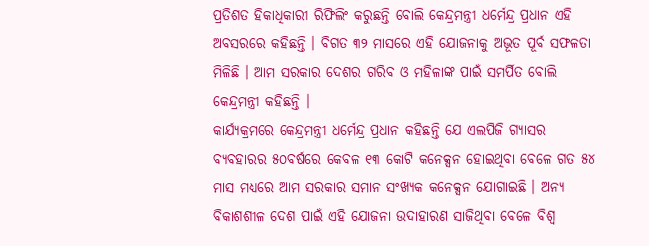ପ୍ରତିଶତ ହିକାଧିକାରୀ ରିଫିଲିଂ କରୁଛନ୍ତି ବୋଲି କେନ୍ଦ୍ରମନ୍ତ୍ରୀ ଧର୍ମେନ୍ଦ୍ର ପ୍ରଧାନ ଏହି ଅବସରରେ କହିଛନ୍ତି । ବିଗତ ୩୨ ମାସରେ ଏହି ଯୋଜନାକୁ ଅଭୂତ ପୂର୍ବ ସଫଳତା ମିଳିଛି । ଆମ ସରକାର ଦେଶର ଗରିବ ଓ ମହିଳାଙ୍କ ପାଇଁ ସମର୍ପିତ ବୋଲି କେନ୍ଦ୍ରମନ୍ତ୍ରୀ କହିଛନ୍ତି ।
କାର୍ଯ୍ୟକ୍ରମରେ କେନ୍ଦ୍ରମନ୍ତ୍ରୀ ଧର୍ମେନ୍ଦ୍ର ପ୍ରଧାନ କହିଛନ୍ତି ଯେ ଏଲପିଜି ଗ୍ୟାସର ବ୍ୟବହାରର ୫୦ବର୍ଷରେ କେବଳ ୧୩ କୋଟି କନେକ୍ସନ ହୋଇଥିବା ବେଳେ ଗତ ୫୪ ମାସ ମଧ୍ୟରେ ଆମ ସରକାର ସମାନ ସଂଖ୍ୟକ କନେକ୍ସନ ଯୋଗାଇଛି । ଅନ୍ୟ ବିକାଶଶୀଳ ଦେଶ ପାଇଁ ଏହି ଯୋଜନା ଉଦାହାରଣ ସାଜିଥିବା ବେଳେ ବିଶ୍ୱ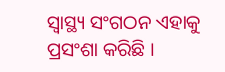ସ୍ୱାସ୍ଥ୍ୟ ସଂଗଠନ ଏହାକୁ ପ୍ରସଂଶା କରିଛି ।